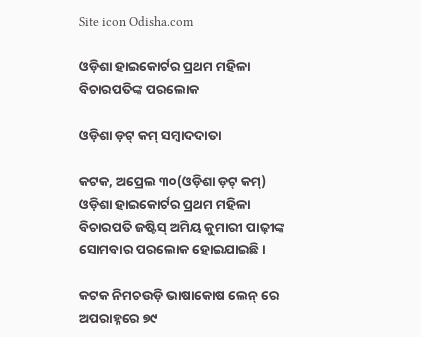Site icon Odisha.com

ଓଡ଼ିଶା ହାଇକୋର୍ଟର ପ୍ରଥମ ମହିଳା ବିଚାରପତିଙ୍କ ପରଲୋକ

ଓଡ଼ିଶା ଡ଼ଟ୍ କମ୍ ସମ୍ବାଦଦାତା

କଟକ, ଅପ୍ରେଲ ୩୦(ଓଡ଼ିଶା ଡ଼ଟ୍ କମ୍) ଓଡ଼ିଶା ହାଇକୋର୍ଟର ପ୍ରଥମ ମହିଳା ବିଚାରପତି ଜଷ୍ଟିସ୍ ଅମିୟ କୁମାରୀ ପାଢ଼ୀଙ୍କ ସୋମବାର ପରଲୋକ ହୋଇଯାଇଛି ।

କଟକ ନିମଚଉଡ଼ି ଭାଷାକୋଷ ଲେନ୍ ରେ ଅପରାହ୍ନରେ ୭୯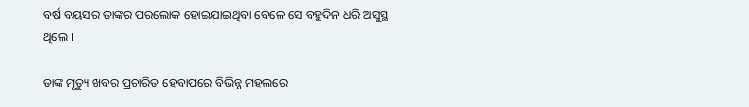ବର୍ଷ ବୟସର ତାଙ୍କର ପରଲୋକ ହୋଇଯାଇଥିବା ବେଳେ ସେ ବହୁଦିନ ଧରି ଅସୁସ୍ଥ ଥିଲେ ।

ତାଙ୍କ ମୃତ୍ୟୁ ଖବର ପ୍ରଚାରିତ ହେବାପରେ ବିଭିନ୍ନ ମହଲରେ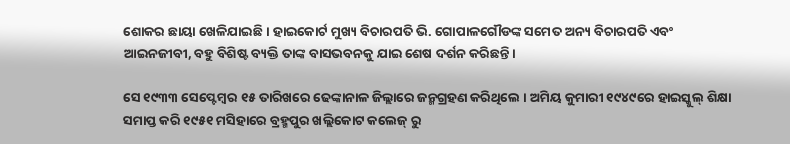ଶୋକର ଛାୟା ଖେଳିଯାଇଛି । ହାଇକୋର୍ଟ ମୁଖ୍ୟ ବିଚାରପତି ଭି. ଗୋପାଳଗୌଡଙ୍କ ସମେତ ଅନ୍ୟ ବିଚାରପତି ଏବଂ ଆଇନଜୀବୀ, ବହୁ ବିଶିଷ୍ଟ ବ୍ୟକ୍ତି ତାଙ୍କ ବାସଭବନକୁ ଯାଇ ଶେଷ ଦର୍ଶନ କରିଛନ୍ତି ।

ସେ ୧୯୩୩ ସେପ୍ଟେମ୍ବର ୧୫ ତାରିଖରେ ଢେଙ୍କାନାଳ ଜିଲ୍ଲାରେ ଜନ୍ମଗ୍ରହଣ କରିଥିଲେ । ଅମିୟ କୁମାରୀ ୧୯୪୯ରେ ହାଇସ୍କୁଲ୍ ଶିକ୍ଷା ସମାପ୍ତ କରି ୧୯୫୧ ମସିହାରେ ବ୍ରହ୍ମପୁର ଖଲ୍ଲିକୋଟ କଲେଜ୍ ରୁ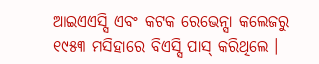ଆଇଏଏସ୍ସି ଏବଂ କଟକ ରେଭେନ୍ସା କଲେଜରୁ ୧୯୫୩ ମସିହାରେ ବିଏସ୍ସି ପାସ୍ କରିଥିଲେ ।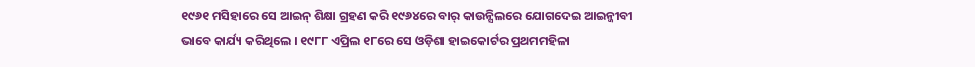୧୯୬୧ ମସିହାରେ ସେ ଆଇନ୍ ଶିକ୍ଷା ଗ୍ରହଣ କରି ୧୯୬୪ରେ ବାର୍ କାଉନ୍ସିଲରେ ଯୋଗଦେଇ ଆଇନ୍ଜୀବୀ ଭାବେ କାର୍ଯ୍ୟ କରିଥିଲେ । ୧୯୮୮ ଏପ୍ରିଲ ୧୮ରେ ସେ ଓଡ଼ିଶା ହାଇକୋର୍ଟର ପ୍ରଥମମହିଳା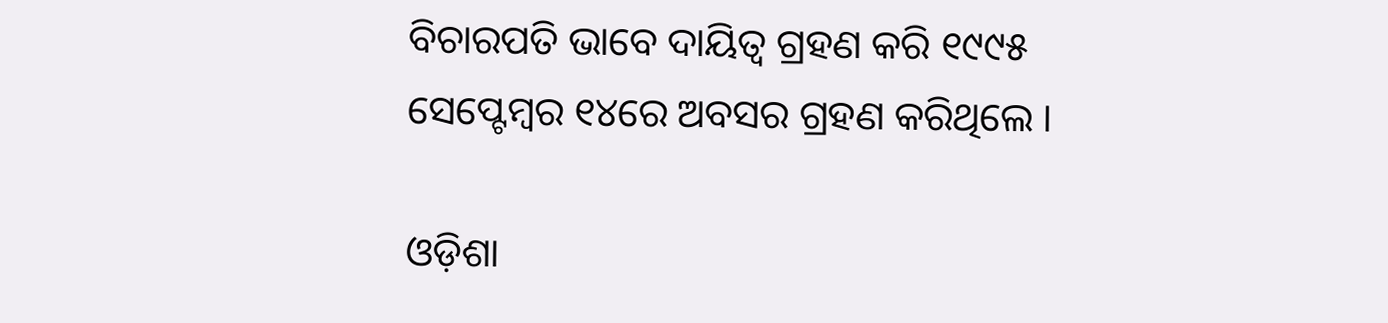ବିଚାରପତି ଭାବେ ଦାୟିତ୍ୱ ଗ୍ରହଣ କରି ୧୯୯୫ ସେପ୍ଟେମ୍ବର ୧୪ରେ ଅବସର ଗ୍ରହଣ କରିଥିଲେ ।

ଓଡ଼ିଶା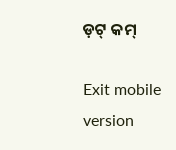ଡ଼ଟ୍ କମ୍

Exit mobile version